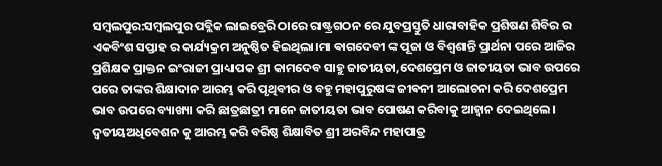ସମ୍ବଲପୁର:ସମ୍ବଲପୁର ପବ୍ଲିକ ଲାଇବ୍ରେରି ଠାରେ ରାଷ୍ଟ୍ରଗଠନ ରେ ଯୁବପ୍ରସ୍ତୁତି ଧାରାବାହିକ ପ୍ରଶିଷଣ ଶିବିର ର ଏକବିଂଶ ସପ୍ତାହ ର କାର୍ଯ୍ୟକ୍ରମ ଅନୁଷ୍ଠିତ ହିଇଥିଲା।ମା ଵାଗଦେବୀ ଙ୍କ ପୂଜା ଓ ବିଶ୍ୱଶାନ୍ତି ପ୍ରାର୍ଥନା ପରେ ଆଜିର ପ୍ରଶିକ୍ଷକ ପ୍ରାକ୍ତନ ଇଂରାଜୀ ପ୍ରାଧ୍ୟାପକ ଶ୍ରୀ କାମଦେବ ସାହୁ ଜାତୀୟତା,ଦେଶପ୍ରେମ ଓ ଜାତୀୟତା ଭାବ ଉପରେ ପରେ ତାଙ୍କର ଶିକ୍ଷାଦାନ ଆରମ୍ଭ କରି ପୃଥିବୀର ଓ ବହୁ ମହାପୁରୁଷଙ୍କ ଜୀଵନୀ ଆଲୋଚନା କରି ଦେଶପ୍ରେମ ଭାବ ଉପରେ ବ୍ୟାଖ୍ୟା କରି ଛାତ୍ରଛାତ୍ରୀ ମାନେ ଜାତୀୟତା ଭାବ ପୋଷଣ କରିବାକୁ ଆହ୍ୱାନ ଦେଇଥିଲେ। ଦ୍ଵତୀୟଅଧିବେଶନ କୁ ଆରମ୍ଭ କରି ବରିଷ୍ଠ ଶିକ୍ଷାବିତ ଶ୍ରୀ ଅରବିନ୍ଦ ମହାପାତ୍ର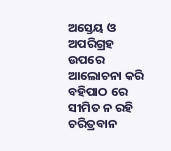ଅସ୍ତେୟ ଓ ଅପରିଗ୍ରହ ଉପରେ ଆଲୋଚନା କରି ବହିପାଠ ରେ ସୀମିତ ନ ରହି ଚରିତ୍ରବାନ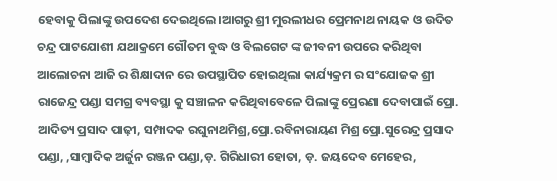ହେବାକୁ ପିଲାଙ୍କୁ ଉପଦେଶ ଦେଇଥିଲେ।ଆଗରୁ ଶ୍ରୀ ମୁରଲୀଧର ପ୍ରେମନାଥ ନାୟକ ଓ ଉଦିତ ଚନ୍ଦ୍ର ପାଟଯୋଶୀ ଯଥାକ୍ରମେ ଗୌତମ ବୁଦ୍ଧ ଓ ବିଲଗେଟ ଙ୍କ ଜୀବନୀ ଉପରେ କରିଥିବା ଆଲୋଚନା ଆଜି ର ଶିକ୍ଷାଦାନ ରେ ଉପସ୍ଥାପିତ ହୋଇଥିଲା କାର୍ଯ୍ୟକ୍ରମ ର ସଂଯୋଜକ ଶ୍ରୀ ରାଜେନ୍ଦ୍ର ପଣ୍ଡା ସମଗ୍ର ବ୍ୟବସ୍ଥା କୁ ସଞ୍ଚାଳନ କରିଥିବାବେଳେ ପିଲାଙ୍କୁ ପ୍ରେରଣା ଦେବାପାଇଁ ପ୍ରୋ. ଆଦିତ୍ୟ ପ୍ରସାଦ ପାଢ଼ୀ, ସମ୍ପାଦକ ରଘୁନାଥମିଶ୍ର,ପ୍ରୋ.ରବିନାରାୟଣ ମିଶ୍ର ପ୍ରୋ.ସୁରେନ୍ଦ୍ର ପ୍ରସାଦ ପଣ୍ଡା, ,ସାମ୍ବାଦିକ ଅର୍ଜୁନ ରଞ୍ଜନ ପଣ୍ଡା,ଡ଼. ଗିରିଧାରୀ ହୋତା, ଡ଼. ଜୟଦେବ ମେହେର,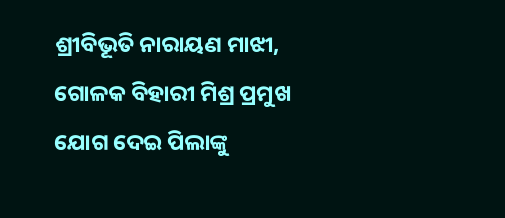ଶ୍ରୀବିଭୂତି ନାରାୟଣ ମାଝୀ, ଗୋଳକ ବିହାରୀ ମିଶ୍ର ପ୍ରମୁଖ ଯୋଗ ଦେଇ ପିଲାଙ୍କୁ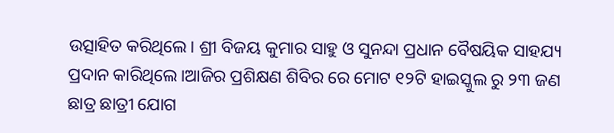ଉତ୍ସାହିତ କରିଥିଲେ। ଶ୍ରୀ ବିଜୟ କୁମାର ସାହୁ ଓ ସୁନନ୍ଦା ପ୍ରଧାନ ବୈଷୟିକ ସାହଯ୍ୟ ପ୍ରଦାନ କାରିଥିଲେ।ଆଜିର ପ୍ରଶିକ୍ଷଣ ଶିବିର ରେ ମୋଟ ୧୨ଟି ହାଇସ୍କୁଲ ରୁ ୨୩ ଜଣ ଛାତ୍ର ଛାତ୍ରୀ ଯୋଗ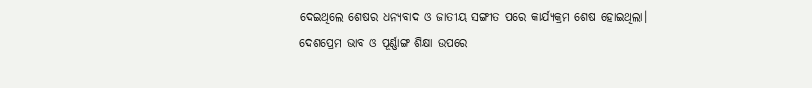ଦେଇଥିଲେ ଶେଷର ଧନ୍ୟବାଦ ଓ ଜାତୀୟ ସଙ୍ଗୀତ ପରେ କାର୍ଯ୍ୟକ୍ରମ ଶେଷ ହୋଇଥିଲା।
ଦେଶପ୍ରେମ ଭାବ ଓ ପୂର୍ଣ୍ଣାଙ୍ଗ ଶିକ୍ଷା ଉପରେ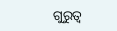ଗୁରୁତ୍ୱ